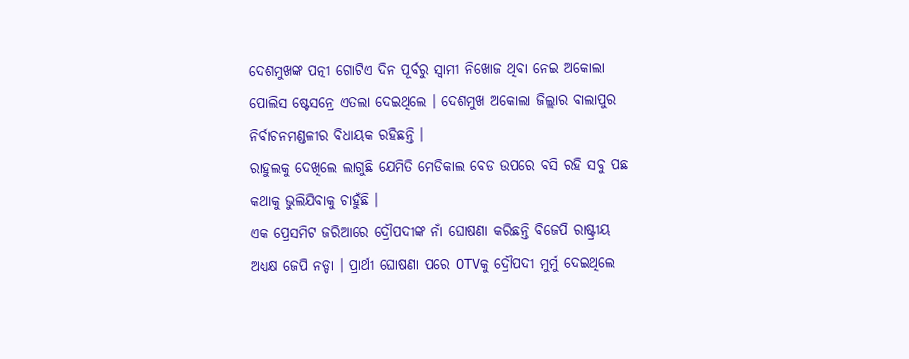ଦେଶମୁଖଙ୍କ ପତ୍ନୀ ଗୋଟିଏ ଦିନ ପୂର୍ବରୁ ସ୍ୱାମୀ ନିଖୋଜ ଥିବା ନେଇ ଅକୋଲା ପୋଲିସ ଷ୍ଟେସନ୍ରେ ଏତଲା ଦେଇଥିଲେ । ଦେଶମୁଖ ଅକୋଲା ଜିଲ୍ଲାର ବାଲାପୁର ନିର୍ବାଚନମଣ୍ଡଳୀର ବିଧାୟକ ରହିଛନ୍ତି ।
ରାହୁଲକୁ ଦେଖିଲେ ଲାଗୁଛି ଯେମିତି ମେଡିକାଲ ବେଡ ଉପରେ ବସି ରହି ସବୁ ପଛ କଥାକୁ ଭୁଲିଯିବାକୁ ଚାହୁଁଛି ।
ଏକ ପ୍ରେସମିଟ ଜରିଆରେ ଦ୍ରୌପଦୀଙ୍କ ନାଁ ଘୋଷଣା କରିଛନ୍ତି ବିଜେପି ରାଷ୍ଟ୍ରୀୟ ଅଧ୍ୟକ୍ଷ ଜେପି ନଡ୍ଡା । ପ୍ରାର୍ଥୀ ଘୋଷଣା ପରେ OTVକୁ ଦ୍ରୌପଦୀ ମୁର୍ମୁ ଦେଇଥିଲେ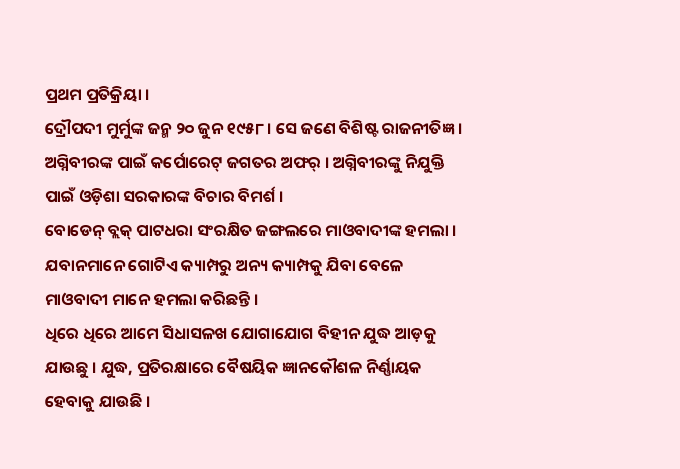ପ୍ରଥମ ପ୍ରତିକ୍ରିୟା ।
ଦ୍ରୌପଦୀ ମୁର୍ମୁଙ୍କ ଜନ୍ମ ୨୦ ଜୁନ ୧୯୫୮ । ସେ ଜଣେ ବିଶିଷ୍ଟ ରାଜନୀତିଜ୍ଞ ।
ଅଗ୍ନିବୀରଙ୍କ ପାଇଁ କର୍ପୋରେଟ୍ ଜଗତର ଅଫର୍ । ଅଗ୍ନିବୀରଙ୍କୁ ନିଯୁକ୍ତି ପାଇଁ ଓଡ଼ିଶା ସରକାରଙ୍କ ବିଚାର ବିମର୍ଶ ।
ବୋଡେନ୍ ବ୍ଲକ୍ ପାଟଧରା ସଂରକ୍ଷିତ ଜଙ୍ଗଲରେ ମାଓବାଦୀଙ୍କ ହମଲା । ଯବାନମାନେ ଗୋଟିଏ କ୍ୟାମ୍ପରୁ ଅନ୍ୟ କ୍ୟାମ୍ପକୁ ଯିବା ବେଳେ ମାଓବାଦୀ ମାନେ ହମଲା କରିଛନ୍ତି ।
ଧିରେ ଧିରେ ଆମେ ସିଧାସଳଖ ଯୋଗାଯୋଗ ବିହୀନ ଯୁଦ୍ଧ ଆଡ଼କୁ ଯାଉଛୁ । ଯୁଦ୍ଧ, ପ୍ରତିରକ୍ଷାରେ ବୈଷୟିକ ଜ୍ଞାନକୌଶଳ ନିର୍ଣ୍ଣାୟକ ହେବାକୁ ଯାଉଛି ।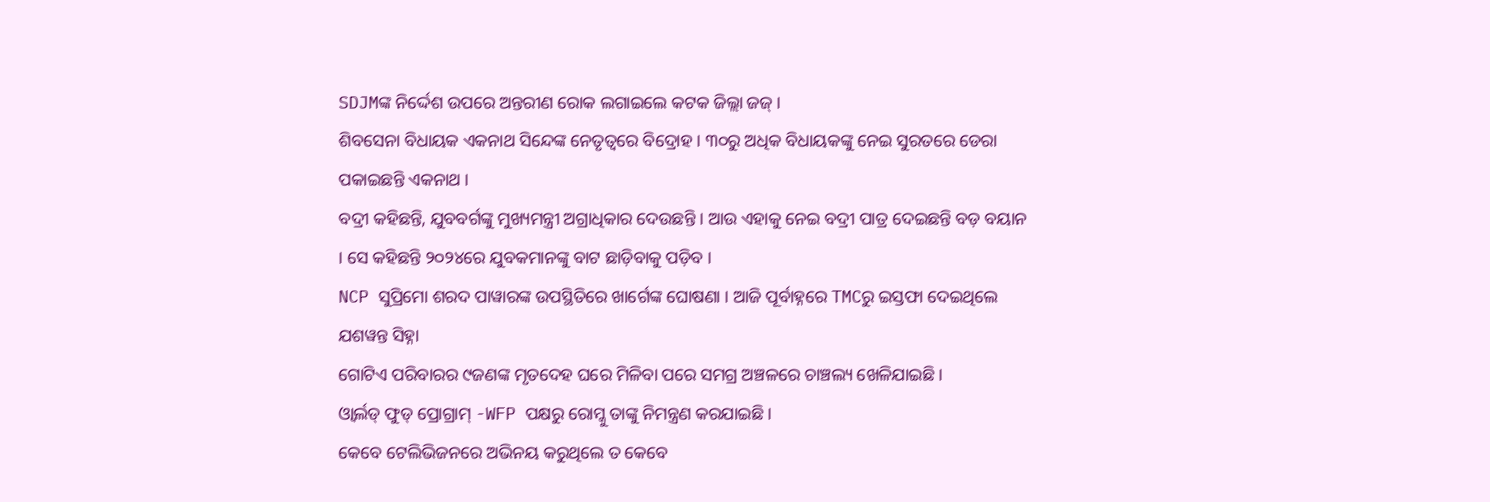SDJMଙ୍କ ନିର୍ଦ୍ଦେଶ ଉପରେ ଅନ୍ତରୀଣ ରୋକ ଲଗାଇଲେ କଟକ ଜିଲ୍ଲା ଜଜ୍ ।
ଶିବସେନା ବିଧାୟକ ଏକନାଥ ସିନ୍ଦେଙ୍କ ନେତୃତ୍ୱରେ ବିଦ୍ରୋହ । ୩୦ରୁ ଅଧିକ ବିଧାୟକଙ୍କୁ ନେଇ ସୁରତରେ ଡେରା ପକାଇଛନ୍ତି ଏକନାଥ ।
ବଦ୍ରୀ କହିଛନ୍ତି, ଯୁବବର୍ଗଙ୍କୁ ମୁଖ୍ୟମନ୍ତ୍ରୀ ଅଗ୍ରାଧିକାର ଦେଉଛନ୍ତି । ଆଉ ଏହାକୁ ନେଇ ବଦ୍ରୀ ପାତ୍ର ଦେଇଛନ୍ତି ବଡ଼ ବୟାନ । ସେ କହିଛନ୍ତି ୨୦୨୪ରେ ଯୁବକମାନଙ୍କୁ ବାଟ ଛାଡ଼ିବାକୁ ପଡ଼ିବ ।
NCP ସୁପ୍ରିମୋ ଶରଦ ପାୱାରଙ୍କ ଉପସ୍ଥିତିରେ ଖାର୍ଗେଙ୍କ ଘୋଷଣା । ଆଜି ପୂର୍ବାହ୍ନରେ TMCରୁ ଇସ୍ତଫା ଦେଇଥିଲେ ଯଶୱନ୍ତ ସିହ୍ନା
ଗୋଟିଏ ପରିବାରର ୯ଜଣଙ୍କ ମୃତଦେହ ଘରେ ମିଳିବା ପରେ ସମଗ୍ର ଅଞ୍ଚଳରେ ଚାଞ୍ଚଲ୍ୟ ଖେଳିଯାଇଛି ।
ଓ୍ୱାର୍ଲଡ୍ ଫୁଡ୍ ପ୍ରୋଗ୍ରାମ୍ -WFP ପକ୍ଷରୁ ରୋମ୍କୁ ତାଙ୍କୁ ନିମନ୍ତ୍ରଣ କରଯାଇଛି ।
କେବେ ଟେଲିଭିଜନରେ ଅଭିନୟ କରୁଥିଲେ ତ କେବେ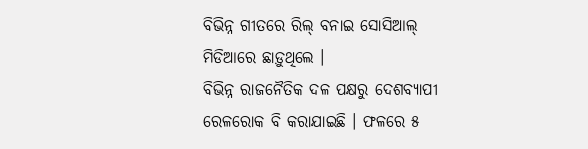ବିଭିନ୍ନ ଗୀତରେ ରିଲ୍ ବନାଇ ସୋସିଆଲ୍ ମିଡିଆରେ ଛାଡ଼ୁଥିଲେ ।
ବିଭିନ୍ନ ରାଜନୈତିକ ଦଳ ପକ୍ଷରୁ ଦେଶବ୍ୟାପୀ ରେଳରୋକ ବି କରାଯାଇଛି । ଫଳରେ ୫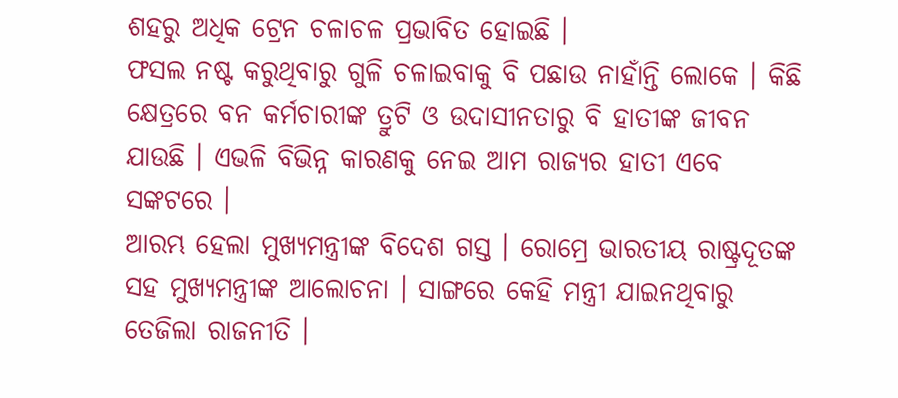ଶହରୁ ଅଧିକ ଟ୍ରେନ ଚଳାଚଳ ପ୍ରଭାବିତ ହୋଇଛି ।
ଫସଲ ନଷ୍ଟ କରୁଥିବାରୁ ଗୁଳି ଚଳାଇବାକୁ ବି ପଛାଉ ନାହାଁନ୍ତି ଲୋକେ । କିଛି କ୍ଷେତ୍ରରେ ବନ କର୍ମଚାରୀଙ୍କ ତ୍ରୁଟି ଓ ଉଦାସୀନତାରୁ ବି ହାତୀଙ୍କ ଜୀବନ ଯାଉଛି । ଏଭଳି ବିଭିନ୍ନ କାରଣକୁ ନେଇ ଆମ ରାଜ୍ୟର ହାତୀ ଏବେ ସଙ୍କଟରେ ।
ଆରମ୍ଭ ହେଲା ମୁଖ୍ୟମନ୍ତ୍ରୀଙ୍କ ବିଦେଶ ଗସ୍ତ । ରୋମ୍ରେ ଭାରତୀୟ ରାଷ୍ଟ୍ରଦୂତଙ୍କ ସହ ମୁଖ୍ୟମନ୍ତ୍ରୀଙ୍କ ଆଲୋଚନା । ସାଙ୍ଗରେ କେହି ମନ୍ତ୍ରୀ ଯାଇନଥିବାରୁ ତେଜିଲା ରାଜନୀତି ।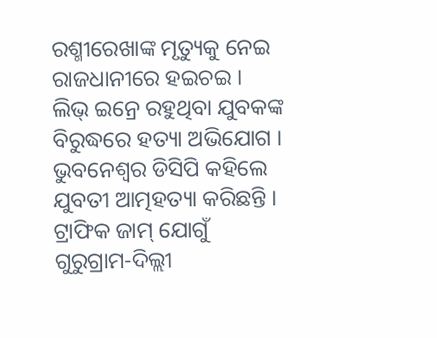ରଶ୍ମୀରେଖାଙ୍କ ମୃତ୍ୟୁକୁ ନେଇ ରାଜଧାନୀରେ ହଇଚଇ । ଲିଭ୍ ଇନ୍ରେ ରହୁଥିବା ଯୁବକଙ୍କ ବିରୁଦ୍ଧରେ ହତ୍ୟା ଅଭିଯୋଗ । ଭୁବନେଶ୍ୱର ଡିସିପି କହିଲେ ଯୁବତୀ ଆତ୍ମହତ୍ୟା କରିଛନ୍ତି ।
ଟ୍ରାଫିକ ଜାମ୍ ଯୋଗୁଁ ଗୁରୁଗ୍ରାମ-ଦିଲ୍ଲୀ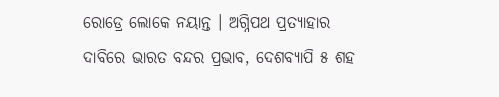ରୋଡ୍ରେ ଲୋକେ ନୟାନ୍ତ । ଅଗ୍ନିପଥ ପ୍ରତ୍ୟାହାର ଦାବିରେ ଭାରତ ବନ୍ଦର ପ୍ରଭାବ, ଦେଶବ୍ୟାପି ୫ ଶହ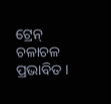ଟ୍ରେନ୍ ଚଳାଚଳ ପ୍ରଭାବିତ ।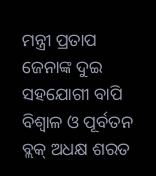ମନ୍ତ୍ରୀ ପ୍ରତାପ ଜେନାଙ୍କ ଦୁଇ ସହଯୋଗୀ ବାପି ବିଶ୍ୱାଳ ଓ ପୂର୍ବତନ ବ୍ଲକ୍ ଅଧକ୍ଷ ଶରତ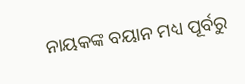ନାୟକଙ୍କ ବୟାନ ମଧ୍ୟ ପୂର୍ବରୁ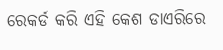ରେକର୍ଡ କରି ଏହି କେଶ ଡାଏରିରେ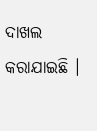ଦାଖଲ କରାଯାଇଛି ।